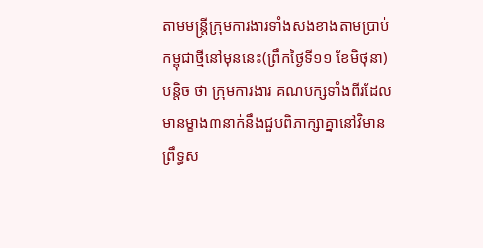តាមមន្ត្រីក្រុមការងារទាំងសងខាងតាមប្រាប់កម្ពុជាថ្មីនៅមុននេះ(ព្រឹកថ្ងៃទី១១ ខែមិថុនា) បន្តិច ថា ក្រុមការងារ គណបក្សទាំងពីរដែលមានម្ខាង៣នាក់នឹងជួបពិភាក្សាគ្នានៅវិមាន ព្រឹទ្ធស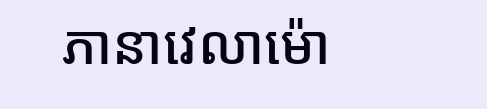ភានាវេលាម៉ោ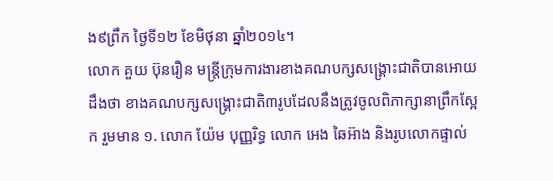ង៩ព្រឹក ថ្ងៃទី១២ ខែមិថុនា ឆ្នាំ២០១៤។
លោក គួយ ប៊ុនរឿន មន្ត្រីក្រុមការងារខាងគណបក្សសង្គ្រោះជាតិបានអោយដឹងថា ខាងគណបក្សសង្គ្រោះជាតិ៣រូបដែលនឹងត្រូវចូលពិភាក្សានាព្រឹកស្អែក រួមមាន ១. លោក យ៉ែម បុញ្ញរិទ្ធ លោក អេង ឆៃអ៊ាង និងរូបលោកផ្ទាល់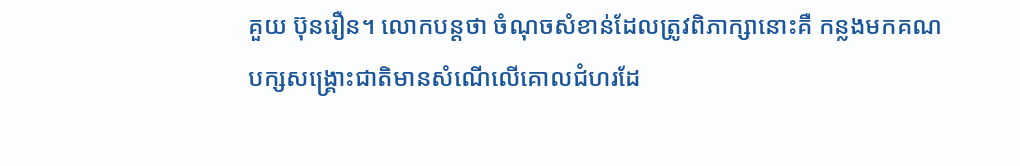គួយ ប៊ុនរឿន។ លោកបន្តថា ចំណុចសំខាន់ដែលត្រូវពិភាក្សានោះគឺ កន្លងមកគណបក្សសង្គ្រោះជាតិមានសំណើលើគោលជំហរដែ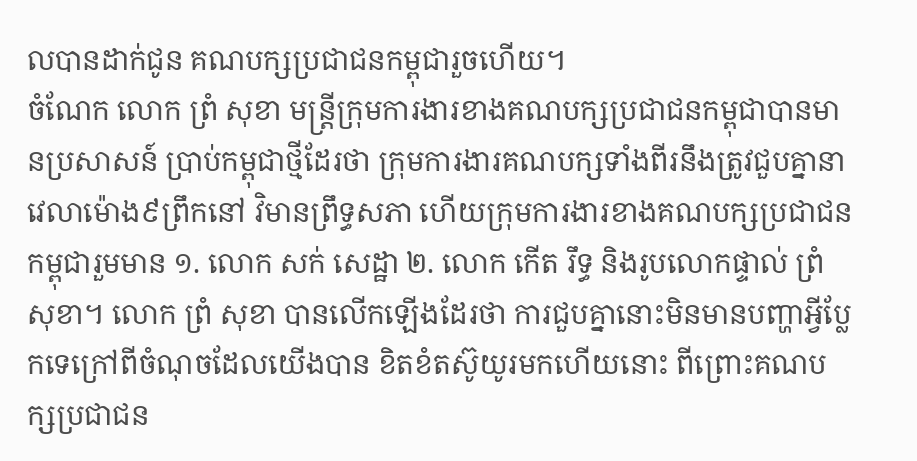លបានដាក់ជូន គណបក្សប្រជាជនកម្ពុជារួចហើយ។
ចំណែក លោក ព្រំ សុខា មន្ត្រីក្រុមការងារខាងគណបក្សប្រជាជនកម្ពុជាបានមានប្រសាសន៍ ប្រាប់កម្ពុជាថ្មីដែរថា ក្រុមការងារគណបក្សទាំងពីរនឹងត្រូវជួបគ្នានាវេលាម៉ោង៩ព្រឹកនៅ វិមានព្រឹទ្ធសភា ហើយក្រុមការងារខាងគណបក្សប្រជាជនកម្ពុជារួមមាន ១. លោក សក់ សេដ្ឋា ២. លោក កើត រឹទ្ធ និងរូបលោកផ្ទាល់ ព្រំ សុខា។ លោក ព្រំ សុខា បានលើកឡើងដែរថា ការជួបគ្នានោះមិនមានបញ្ហាអ្វីប្លែកទេក្រៅពីចំណុចដែលយើងបាន ខិតខំតស៊ូយូរមកហើយនោះ ពីព្រោះគណបក្សប្រជាជន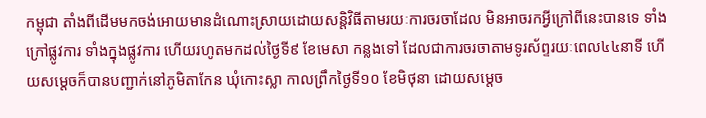កម្ពុជា តាំងពីដើមមកចង់អោយមានដំណោះស្រាយដោយសន្តិវិធីតាមរយៈការចរចាដែល មិនអាចរកអ្វីក្រៅពីនេះបានទេ ទាំងក្រៅផ្លូវការ ទាំងក្នុងផ្លូវការ ហើយរហូតមកដល់ថ្ងៃទី៩ ខែមេសា កន្លងទៅ ដែលជាការចរចាតាមទូរស័ព្ទរយៈពេល៤៤នាទី ហើយសម្តេចក៏បានបញ្ជាក់នៅភូមិតាកែន ឃុំកោះស្លា កាលព្រឹកថ្ងៃទី១០ ខែមិថុនា ដោយសម្តេច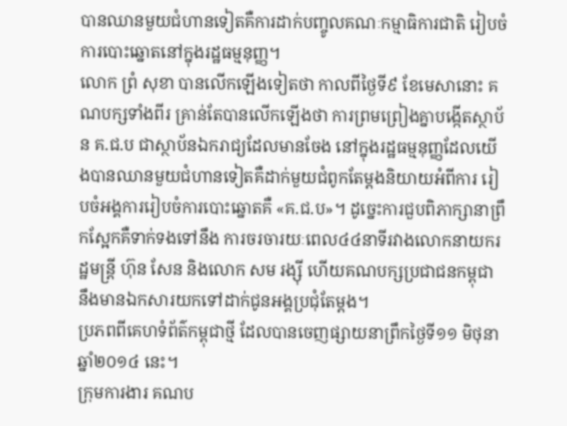បានឈានមួយជំហានទៀតគឺការដាក់បញ្ចូលគណៈកម្មាធិការជាតិ រៀបចំការបោះឆ្នោតនៅក្នុងរដ្ឋធម្មនុញ្ញ។
លោក ព្រំ សុខា បានលើកឡើងទៀតថា កាលពីថ្ងៃទី៩ ខែមេសានោះ គណបក្សទាំងពីរ គ្រាន់តែបានលើកឡើងថា ការព្រមព្រៀងគ្នាបង្កើតស្ថាប័ន គ.ជ.ប ជាស្ថាប័នឯករាជ្យដែលមានចែង នៅក្នុងរដ្ឋធម្មនុញ្ញដែលយើងបានឈានមួយជំហានទៀតគឺដាក់មួយជំពូកតែម្តងនិយាយអំពីការ រៀបចំអង្គការរៀបចំការបោះឆ្នោតគឺ «គ.ជ.ប»។ ដូច្នេះការជួបពិភាក្សានាព្រឹកស្អែកគឺទាក់ទងទៅនឹង ការចរចារយៈពេល៤៤នាទីរវាងលោកនាយករដ្ឋមន្រ្តី ហ៊ុន សែន និងលោក សម រង្ស៊ី ហើយគណបក្សប្រជាជនកម្ពុជា នឹងមានឯកសារយកទៅដាក់ជូនអង្គប្រជុំតែម្តង។
ប្រភពពីគេហទំព័ត៌កម្ពុជាថ្មី ដែលបានចេញផ្សាយនាព្រឹកថ្ងៃទី១១ មិថុនា ឆ្នាំ២០១៤ នេះ។
ក្រុមការងារ គណប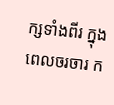ក្សទាំងពីរ ក្នុងពេលចរចារ ក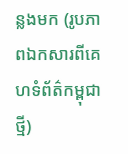ន្លងមក (រូបភាពឯកសារពីគេហទំព័ត៌កម្ពុជាថ្មី)